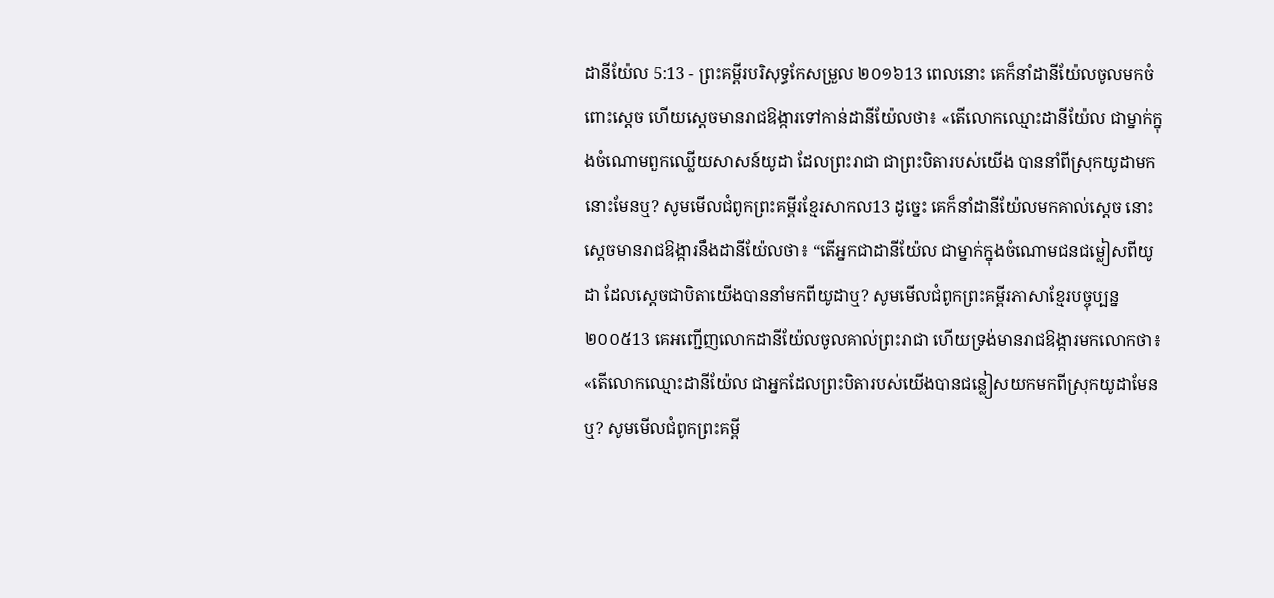ដានីយ៉ែល 5:13 - ព្រះគម្ពីរបរិសុទ្ធកែសម្រួល ២០១៦13 ពេលនោះ គេក៏នាំដានីយ៉ែលចូលមកចំពោះស្តេច ហើយស្ដេចមានរាជឱង្ការទៅកាន់ដានីយ៉ែលថា៖ «តើលោកឈ្មោះដានីយ៉ែល ជាម្នាក់ក្នុងចំណោមពួកឈ្លើយសាសន៍យូដា ដែលព្រះរាជា ជាព្រះបិតារបស់យើង បាននាំពីស្រុកយូដាមកនោះមែនឬ? សូមមើលជំពូកព្រះគម្ពីរខ្មែរសាកល13 ដូច្នេះ គេក៏នាំដានីយ៉ែលមកគាល់ស្ដេច នោះស្ដេចមានរាជឱង្ការនឹងដានីយ៉ែលថា៖ “តើអ្នកជាដានីយ៉ែល ជាម្នាក់ក្នុងចំណោមជនជម្លៀសពីយូដា ដែលស្ដេចជាបិតាយើងបាននាំមកពីយូដាឬ? សូមមើលជំពូកព្រះគម្ពីរភាសាខ្មែរបច្ចុប្បន្ន ២០០៥13 គេអញ្ជើញលោកដានីយ៉ែលចូលគាល់ព្រះរាជា ហើយទ្រង់មានរាជឱង្ការមកលោកថា៖ «តើលោកឈ្មោះដានីយ៉ែល ជាអ្នកដែលព្រះបិតារបស់យើងបានជន្លៀសយកមកពីស្រុកយូដាមែនឬ? សូមមើលជំពូកព្រះគម្ពី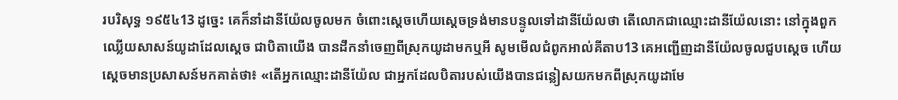របរិសុទ្ធ ១៩៥៤13 ដូច្នេះ គេក៏នាំដានីយ៉ែលចូលមក ចំពោះស្តេចហើយស្តេចទ្រង់មានបន្ទូលទៅដានីយ៉ែលថា តើលោកជាឈ្មោះដានីយ៉ែលនោះ នៅក្នុងពួកឈ្លើយសាសន៍យូដាដែលស្តេច ជាបិតាយើង បានដឹកនាំចេញពីស្រុកយូដាមកឬអី សូមមើលជំពូកអាល់គីតាប13 គេអញ្ជើញដានីយ៉ែលចូលជួបស្តេច ហើយស្តេចមានប្រសាសន៍មកគាត់ថា៖ «តើអ្នកឈ្មោះដានីយ៉ែល ជាអ្នកដែលបិតារបស់យើងបានជន្លៀសយកមកពីស្រុកយូដាមែ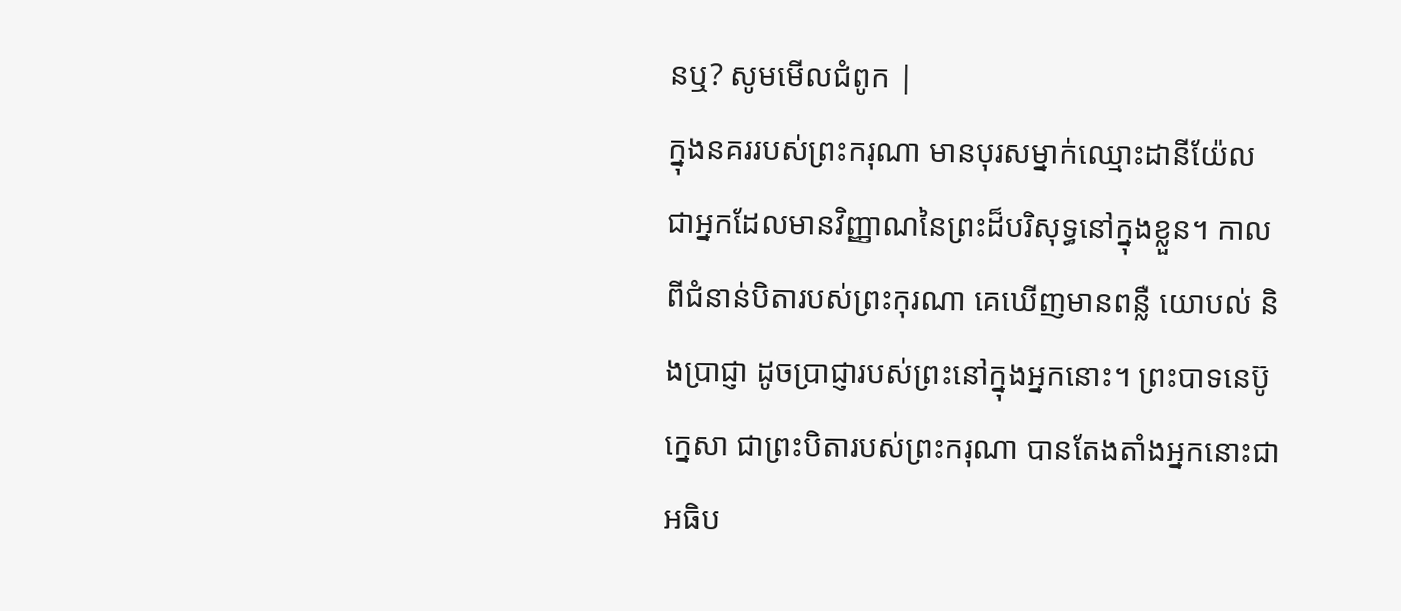នឬ? សូមមើលជំពូក |
ក្នុងនគររបស់ព្រះករុណា មានបុរសម្នាក់ឈ្មោះដានីយ៉ែល ជាអ្នកដែលមានវិញ្ញាណនៃព្រះដ៏បរិសុទ្ធនៅក្នុងខ្លួន។ កាលពីជំនាន់បិតារបស់ព្រះកុរណា គេឃើញមានពន្លឺ យោបល់ និងប្រាជ្ញា ដូចប្រាជ្ញារបស់ព្រះនៅក្នុងអ្នកនោះ។ ព្រះបាទនេប៊ូក្នេសា ជាព្រះបិតារបស់ព្រះករុណា បានតែងតាំងអ្នកនោះជាអធិប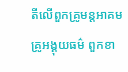តីលើពួកគ្រូមន្តអាគម គ្រូអង្គុយធម៌ ពួកខា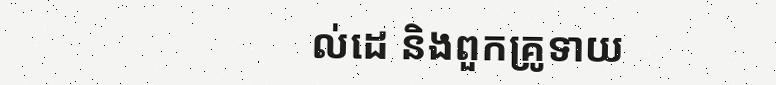ល់ដេ និងពួកគ្រូទាយ